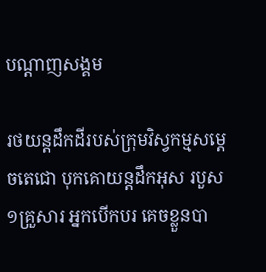បណ្តាញសង្គម

រថយន្តដឹកដីរបស់ក្រុមវិស្វកម្មសម្តេចតេជោ បុកគោយន្តដឹកអុស របួស ១គ្រួសារ អ្នកបើកបរ គេចខ្លួនបា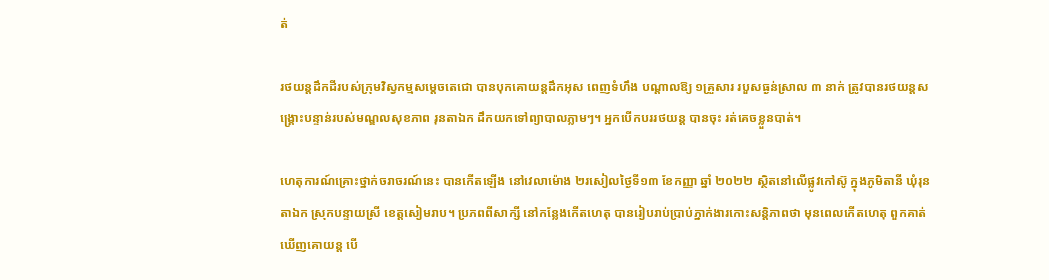ត់

រថយន្តដឹកដីរបស់ក្រុមវិស្វកម្មសម្តេចតេជោ បានបុកគោយន្តដឹកអុស ពេញទំហឹង បណ្តាលឱ្យ ១គ្រួសារ របួសធ្ងន់ស្រាល ៣ នាក់ ត្រូវបានរថយន្តសង្គ្រោះបន្ទាន់របស់មណ្ឌលសុខភាព រុនតាឯក ដឹកយកទៅព្យាបាលភ្លាមៗ។ អ្នកបើកបររថយន្ត បានចុះ រត់គេចខ្លួនបាត់។

ហេតុការណ៍គ្រោះថ្នាក់ចរាចរណ៍នេះ បានកើតឡើង នៅវេលាម៉ោង ២រសៀលថ្ងៃទី១៣ ខែកញ្ញា ឆ្នាំ ២០២២ ស្ថិតនៅលើផ្លូវកៅស៊ូ ក្នុងភូមិតានី ឃុំរុនតាឯក ស្រុកបន្ទាយស្រី ខេត្តសៀមរាប។ ប្រភពពីសាក្សី នៅកន្លែងកើតហេតុ បានរៀបរាប់ប្រាប់ភ្នាក់ងារកោះសន្តិភាពថា មុនពេលកើតហេតុ ពួកគាត់ឃើញគោយន្ត បើ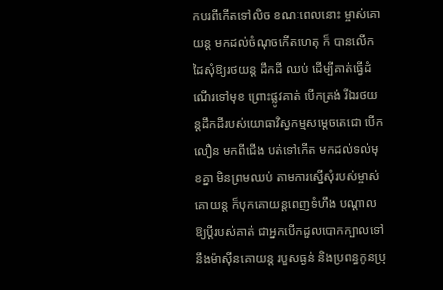កបរពីកើតទៅលិច ខណៈពេលនោះ ម្ចាស់គោយន្ត មកដល់ចំណុចកើតហេតុ ក៏ បានលើក ដៃសុំឱ្យរថយន្ត ដឹកដី ឈប់ ដើម្បីគាត់ធ្វើដំណើរទៅមុខ ព្រោះផ្លូវគាត់ បើកត្រង់ រីឯរថយន្តដឹកដីរបស់យោធាវិស្វកម្មសម្តេចតេជោ បើកលឿន មកពីជើង បត់ទៅកើត មកដល់ទល់មុខគ្នា មិនព្រមឈប់ តាមការស្នើសុំរបស់ម្ចាស់គោយន្ត ក៏បុកគោយន្តពេញទំហឹង បណ្តាលឱ្យប្តីរបស់គាត់ ជាអ្នកបើកដួលបោកក្បាលទៅនឹងម៉ាស៊ីនគោយន្ត របួសធ្ងន់ និងប្រពន្ធកូនប្រុ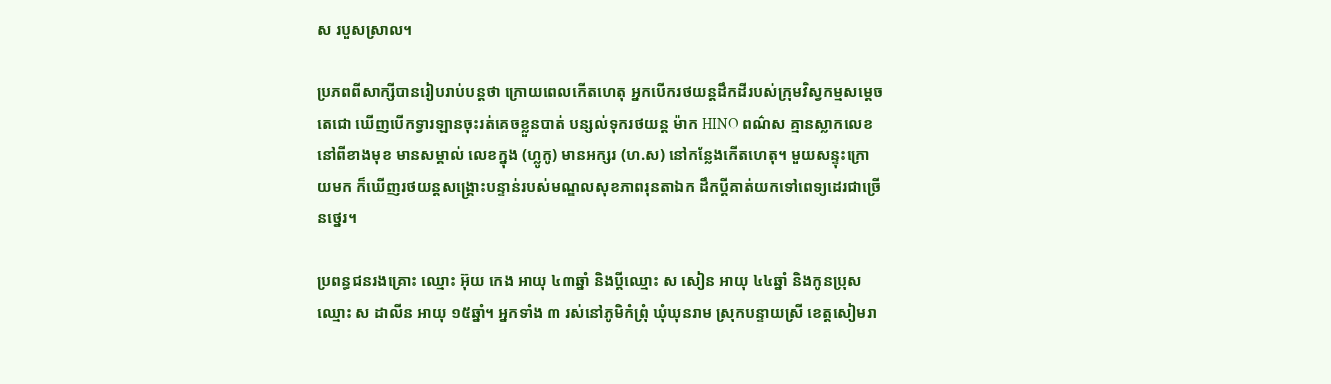ស របួសស្រាល។

ប្រភពពីសាក្សីបានរៀបរាប់បន្តថា ក្រោយពេលកើតហេតុ អ្នកបើករថយន្តដឹកដីរបស់ក្រុមវិស្វកម្មសម្តេចតេជោ ឃើញបើកទ្វារឡានចុះរត់គេចខ្លួនបាត់ បន្សល់ទុករថយន្ត ម៉ាក HINO ពណ៌ស គ្មានស្លាកលេខ នៅពីខាងមុខ មានសម្គាល់ លេខក្នុង (ហ្លូកូ) មានអក្សរ (ហ.ស) នៅកន្លែងកើតហេតុ។ មួយសន្ទុះក្រោយមក ក៏ឃើញរថយន្តសង្គ្រោះបន្ទាន់របស់មណ្ឌលសុខភាពរុនតាឯក ដឹកប្តីគាត់យកទៅពេទ្យដេរជាច្រើនថ្នេរ។

ប្រពន្ធជនរងគ្រោះ ឈ្មោះ អ៊ុយ កេង អាយុ ៤៣ឆ្នាំ និងប្តីឈ្មោះ ស សៀន អាយុ ៤៤ឆ្នាំ និងកូនប្រុស ឈ្មោះ ស ដាលីន អាយុ ១៥ឆ្នាំ។ អ្នកទាំង ៣ រស់នៅភូមិកំព្រុំ ឃុំឃុនរាម ស្រុកបន្ទាយស្រី ខេត្តសៀមរា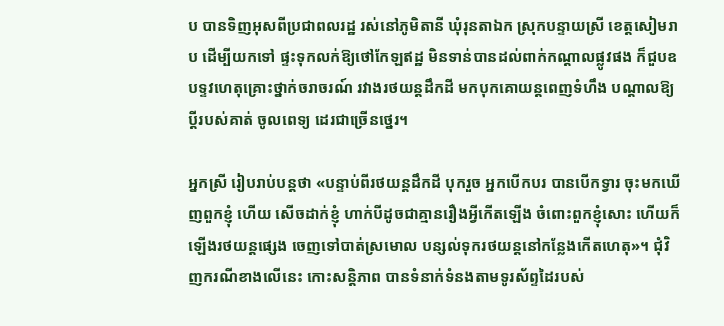ប បានទិញអុសពីប្រជាពលរដ្ឋ រស់នៅភូមិតានី ឃុំរុនតាឯក ស្រុកបន្ទាយស្រី ខេត្តសៀមរាប ដើម្បីយកទៅ ផ្ទះទុកលក់ឱ្យថៅកែឡឥដ្ឋ មិនទាន់បានដល់ពាក់កណ្តាលផ្លូវផង ក៏ជួបឧបទ្ទវហេតុគ្រោះថ្នាក់ចរាចរណ៍ រវាងរថយន្តដឹកដី មកបុកគោយន្តពេញទំហឹង បណ្តាលឱ្យប្តីរបស់គាត់ ចូលពេទ្យ ដេរជាច្រើនថ្នេរ។

អ្នកស្រី រៀបរាប់បន្តថា «បន្ទាប់ពីរថយន្តដឹកដី បុករួច អ្នកបើកបរ បានបើកទ្វារ ចុះមកឃើញពួកខ្ញុំ ហើយ សើចដាក់ខ្ញុំ ហាក់បីដូចជាគ្មានរឿងអ្វីកើតឡើង ចំពោះពួកខ្ញុំសោះ ហើយក៏ឡើងរថយន្តផ្សេង ចេញទៅបាត់ស្រមោល បន្សល់ទុករថយន្តនៅកន្លែងកើតហេតុ»។ ជុំវិញករណីខាងលើនេះ កោះសន្តិភាព បានទំនាក់ទំនងតាមទូរស័ព្ទដៃរបស់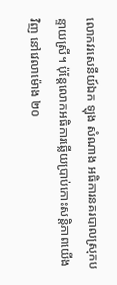លោកវរសេនីយ៍ឯក ឡុង សំណាង អធិការនគរបាលស្រុកបន្ទាយស្រី។ ប៉ុន្តែលោកអធិការឆ្លើយប្រាប់កោះសន្តិភាពយើងវិញ នៅវេលាម៉ោង ២០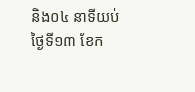និង០៤ នាទីយប់ ថ្ងៃទី១៣ ខែក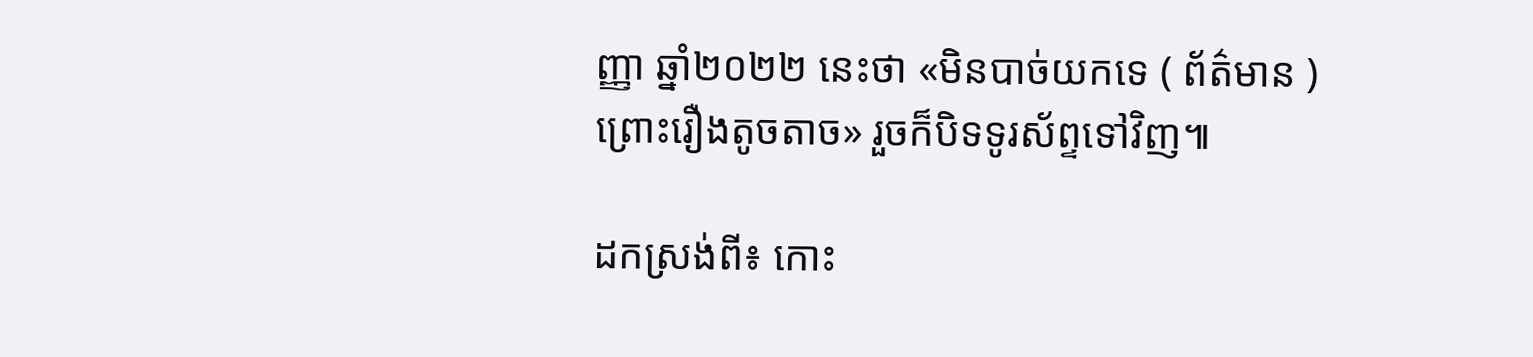ញ្ញា ឆ្នាំ២០២២ នេះថា «មិនបាច់យកទេ ( ព័ត៌មាន ) ព្រោះរឿងតូចតាច» រួចក៏បិទទូរស័ព្ទទៅវិញ៕

ដកស្រង់ពី៖ កោះ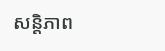សន្តិភាព